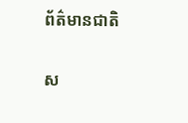ព័ត៌មានជាតិ

ស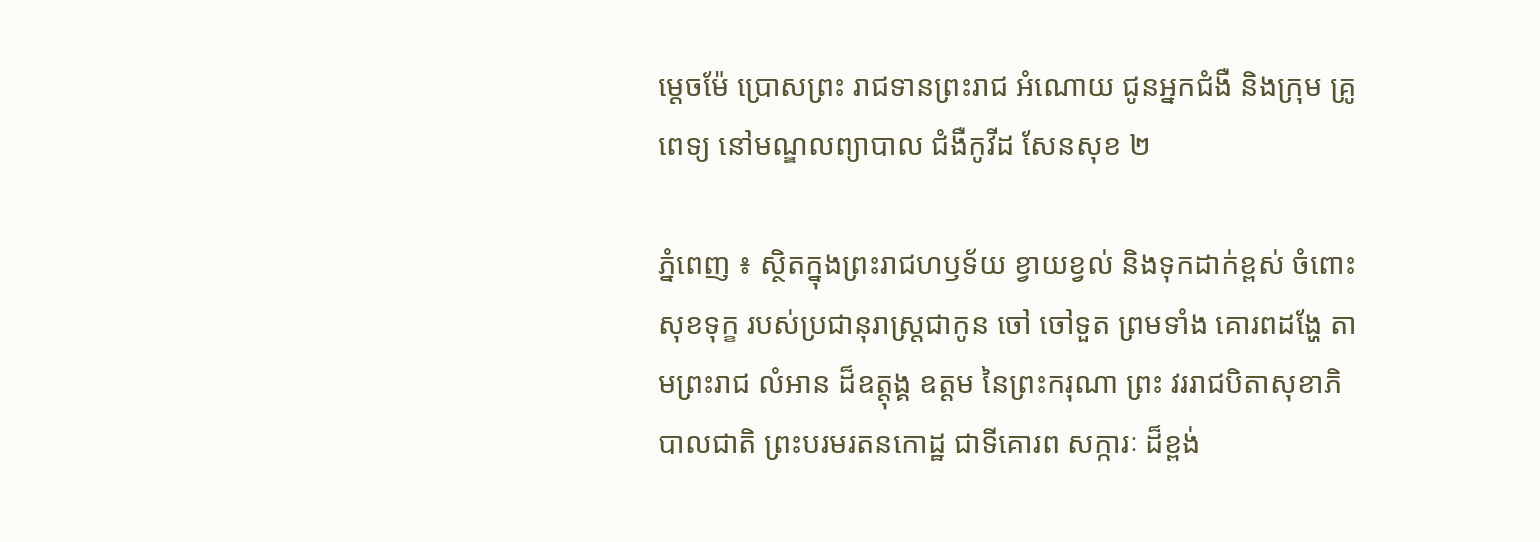ម្តេចម៉ែ ប្រោសព្រះ រាជទានព្រះរាជ អំណោយ ជូនអ្នកជំងឺ និងក្រុម គ្រូពេទ្យ នៅមណ្ឌលព្យាបាល ជំងឺកូវីដ សែនសុខ ២

ភ្នំពេញ ៖ ស្ថិតក្នុងព្រះរាជហឫទ័យ ខ្វាយខ្វល់ និងទុកដាក់ខ្ពស់ ចំពោះសុខទុក្ខ របស់ប្រជានុរាស្រ្តជាកូន ចៅ ចៅទួត ព្រមទាំង គោរពដង្ហែ តាមព្រះរាជ លំអាន ដ៏ឧត្តុង្គ ឧត្តម នៃព្រះករុណា ព្រះ វររាជបិតាសុខាភិបាលជាតិ ព្រះបរមរតនកោដ្ឋ ជាទីគោរព សក្ការៈ ដ៏ខ្ពង់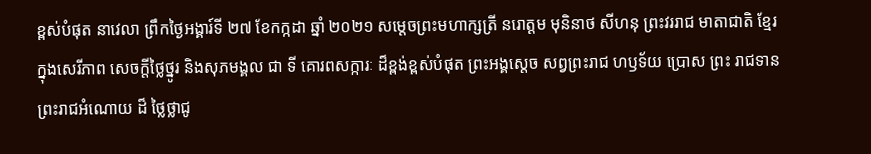ខ្ពស់បំផុត នាវេលា ព្រឹកថ្ងៃអង្គារ៍ទី ២៧ ខែកក្កដា ឆ្នាំ ២០២១ សម្តេចព្រះមហាក្សត្រី នរោត្តម មុនិនាថ សីហនុ ព្រះវររាជ មាតាជាតិ ខ្មែរ ក្នុងសេរីភាព សេចក្ដីថ្លៃថ្នូរ និងសុភមង្គល ជា ទី គោរពសក្ការៈ ដ៏ខ្ពង់ខ្ពស់បំផុត ព្រះអង្គស្តេច សព្វព្រះរាជ ហឫទ័យ ប្រោស ព្រះ រាជទាន ព្រះរាជអំណោយ ដ៏ ថ្លៃថ្លាជូ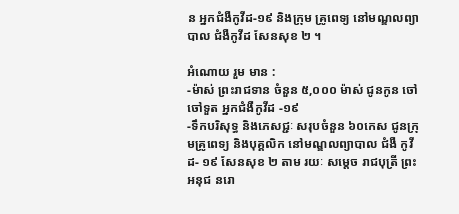ន អ្នកជំងឺកូវីដ-១៩ និងក្រុម គ្រូពេទ្យ នៅមណ្ឌលព្យាបាល ជំងឺកូវីដ សែនសុខ ២ ។

អំណោយ រួម មាន :
-ម៉ាស់ ព្រះរាជទាន ចំនួន ៥,០០០ ម៉ាស់ ជូនកូន ចៅ ចៅទួត អ្នកជំងឺកូវីដ -១៩
-ទឹកបរិសុទ្ធ និងភេសជ្ជៈ សរុបចំនួន ៦០កេស ជូនក្រុមគ្រូពេទ្យ និងបុគ្គលិក នៅមណ្ឌលព្យាបាល ជំងឺ កូវីដ- ១៩ សែនសុខ ២ តាម រយៈ សម្តេច រាជបុត្រី ព្រះអនុជ នរោ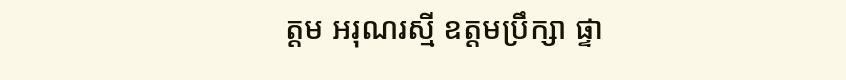ត្តម អរុណរស្មី ឧត្តមប្រឹក្សា ផ្ទា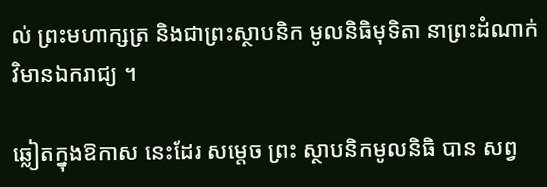ល់ ព្រះមហាក្សត្រ និងជាព្រះស្ថាបនិក មូលនិធិមុទិតា នាព្រះដំណាក់ វិមានឯករាជ្យ ។

ឆ្លៀតក្នុងឱកាស នេះដែរ សម្តេច ព្រះ ស្ថាបនិកមូលនិធិ បាន សព្វ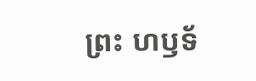ព្រះ ហឫទ័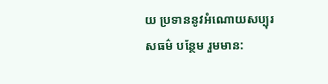យ ប្រទាននូវអំណោយសប្បុរសធម៌ បន្ថែម រួមមាន: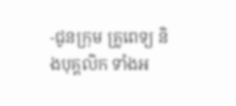-ជូនក្រុម គ្រូពេទ្យ និងបុគ្គលិក ទាំងអ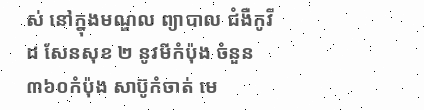ស់ នៅក្នុងមណ្ឌល ព្យាបាល ជំងឺកូវីដ សែនសុខ ២ នូវមីកំប៉ុង ចំនួន៣៦០កំប៉ុង សាប៊ូកំចាត់ មេ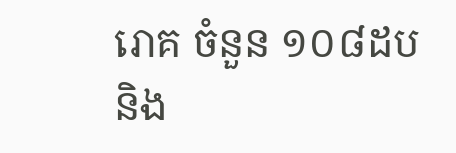រោគ ចំនួន ១០៨ដបនិង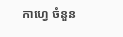កាហ្វេ ចំនួន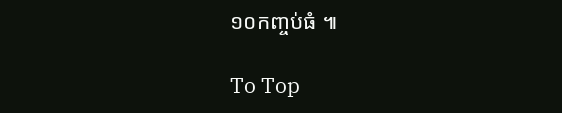១០កញ្ចប់ធំ ៕

To Top